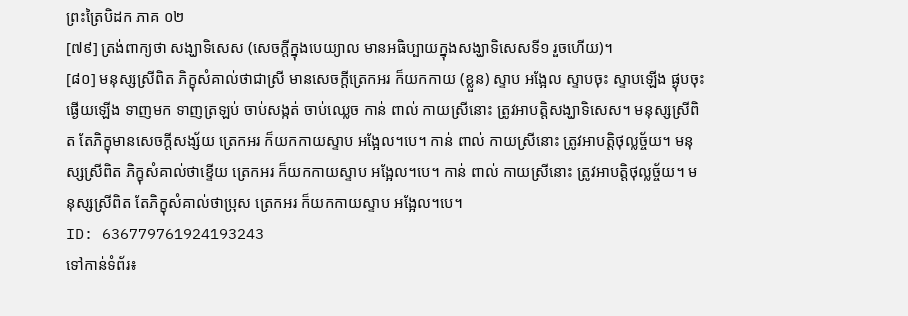ព្រះត្រៃបិដក ភាគ ០២
[៧៩] ត្រង់ពាក្យថា សង្ឃាទិសេស (សេចក្តីក្នុងបេយ្យាល មានអធិប្បាយក្នុងសង្ឃាទិសេសទី១ រួចហើយ)។
[៨០] មនុស្សស្រីពិត ភិក្ខុសំគាល់ថាជាស្រី មានសេចក្តីត្រេកអរ ក៏យកកាយ (ខ្លួន) ស្ទាប អង្អែល ស្ទាបចុះ ស្ទាបឡើង ផ្ងុបចុះ ផ្ងើយឡើង ទាញមក ទាញត្រឡប់ ចាប់សង្កត់ ចាប់ឈ្លេច កាន់ ពាល់ កាយស្រីនោះ ត្រូវអាបត្តិសង្ឃាទិសេស។ មនុស្សស្រីពិត តែភិក្ខុមានសេចក្តីសង្ស័យ ត្រេកអរ ក៏យកកាយស្ទាប អង្អែល។បេ។ កាន់ ពាល់ កាយស្រីនោះ ត្រូវអាបត្តិថុល្លច្ច័យ។ មនុស្សស្រីពិត ភិក្ខុសំគាល់ថាខ្ទើយ ត្រេកអរ ក៏យកកាយស្ទាប អង្អែល។បេ។ កាន់ ពាល់ កាយស្រីនោះ ត្រូវអាបត្តិថុល្លច្ច័យ។ មនុស្សស្រីពិត តែភិក្ខុសំគាល់ថាប្រុស ត្រេកអរ ក៏យកកាយស្ទាប អង្អែល។បេ។
ID: 636779761924193243
ទៅកាន់ទំព័រ៖